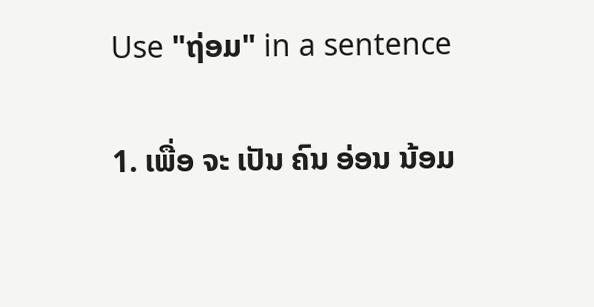Use "ຖ່ອມ" in a sentence

1. ເພື່ອ ຈະ ເປັນ ຄົນ ອ່ອນ ນ້ອມ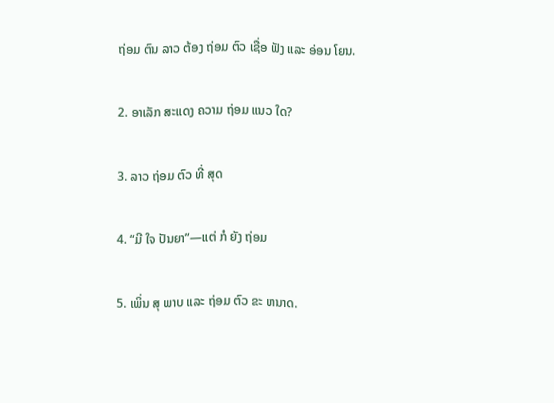ຖ່ອມ ຕົນ ລາວ ຕ້ອງ ຖ່ອມ ຕົວ ເຊື່ອ ຟັງ ແລະ ອ່ອນ ໂຍນ.

2. ອາເລັກ ສະແດງ ຄວາມ ຖ່ອມ ແນວ ໃດ?

3. ລາວ ຖ່ອມ ຕົວ ທີ່ ສຸດ

4. “ມີ ໃຈ ປັນຍາ”—ແຕ່ ກໍ ຍັງ ຖ່ອມ

5. ເພິ່ນ ສຸ ພາບ ແລະ ຖ່ອມ ຕົວ ຂະ ຫນາດ.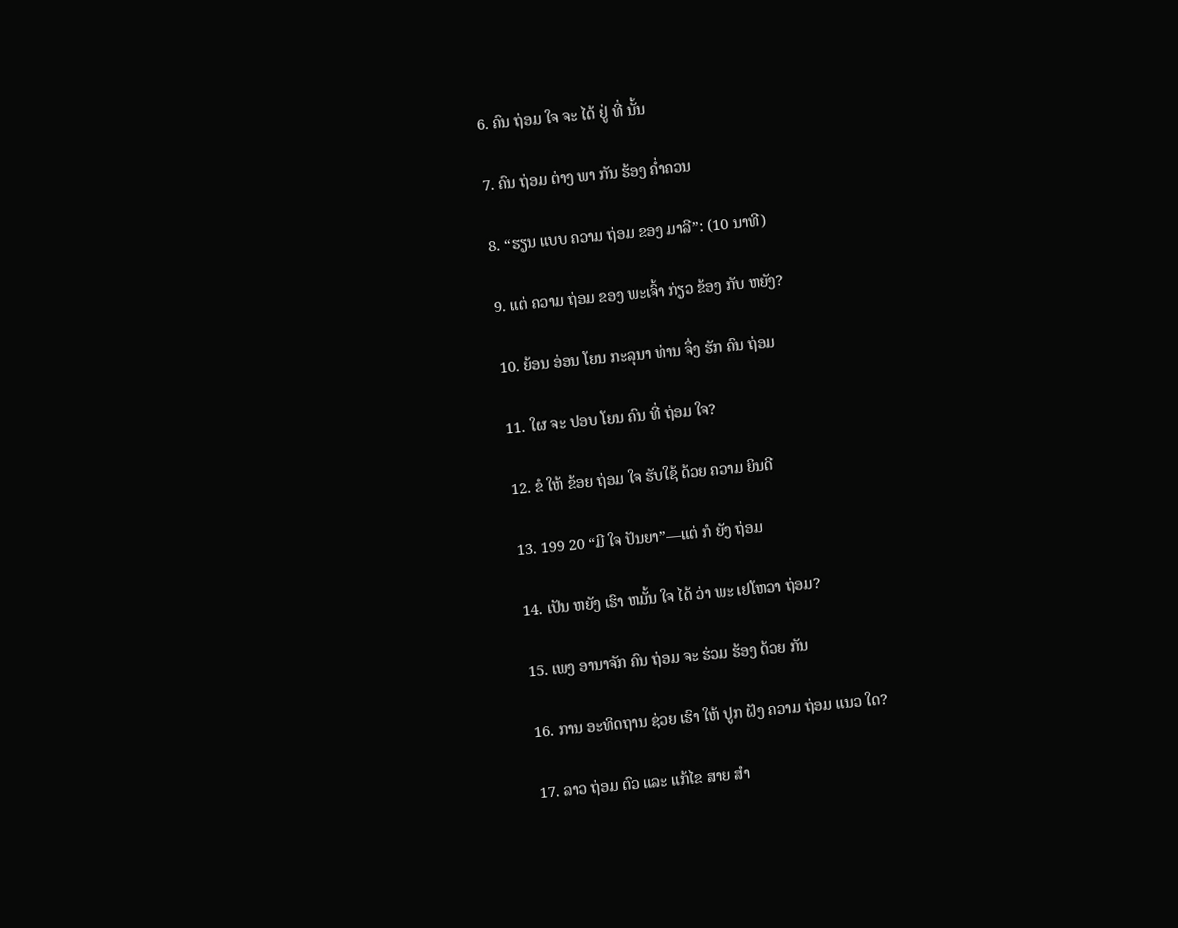6. ຄົນ ຖ່ອມ ໃຈ ຈະ ໄດ້ ຢູ່ ທີ່ ນັ້ນ

7. ຄົນ ຖ່ອມ ຕ່າງ ພາ ກັນ ຮ້ອງ ຄໍ່າຄວນ

8. “ຮຽນ ແບບ ຄວາມ ຖ່ອມ ຂອງ ມາລີ”: (10 ນາທີ)

9. ແຕ່ ຄວາມ ຖ່ອມ ຂອງ ພະເຈົ້າ ກ່ຽວ ຂ້ອງ ກັບ ຫຍັງ?

10. ຍ້ອນ ອ່ອນ ໂຍນ ກະລຸນາ ທ່ານ ຈຶ່ງ ຮັກ ຄົນ ຖ່ອມ

11. ໃຜ ຈະ ປອບ ໂຍນ ຄົນ ທີ່ ຖ່ອມ ໃຈ?

12. ຂໍ ໃຫ້ ຂ້ອຍ ຖ່ອມ ໃຈ ຮັບໃຊ້ ດ້ວຍ ຄວາມ ຍິນດີ

13. 199 20 “ມີ ໃຈ ປັນຍາ”—ແຕ່ ກໍ ຍັງ ຖ່ອມ

14. ເປັນ ຫຍັງ ເຮົາ ຫມັ້ນ ໃຈ ໄດ້ ວ່າ ພະ ເຢໂຫວາ ຖ່ອມ?

15. ເພງ ອານາຈັກ ຄົນ ຖ່ອມ ຈະ ຮ່ວມ ຮ້ອງ ດ້ວຍ ກັນ

16. ການ ອະທິດຖານ ຊ່ວຍ ເຮົາ ໃຫ້ ປູກ ຝັງ ຄວາມ ຖ່ອມ ແນວ ໃດ?

17. ລາວ ຖ່ອມ ຕົວ ແລະ ແກ້ໄຂ ສາຍ ສໍາ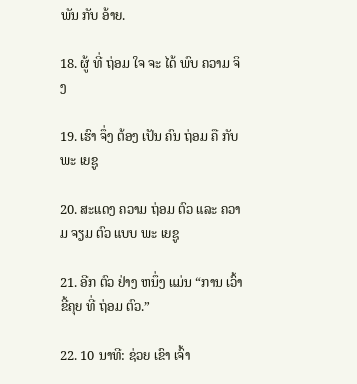ພັນ ກັບ ອ້າຍ.

18. ຜູ້ ທີ່ ຖ່ອມ ໃຈ ຈະ ໄດ້ ພົບ ຄວາມ ຈິງ

19. ເຮົາ ຈຶ່ງ ຕ້ອງ ເປັນ ຄົນ ຖ່ອມ ຄື ກັບ ພະ ເຍຊູ

20. ສະແດງ ຄວາມ ຖ່ອມ ຕົວ ແລະ ຄວາມ ຈຽມ ຕົວ ແບບ ພະ ເຍຊູ

21. ອີກ ຕົວ ຢ່າງ ຫນຶ່ງ ແມ່ນ “ການ ເວົ້າ ຂີ້ຄຸຍ ທີ່ ຖ່ອມ ຕົວ.”

22. 10 ນາທີ: ຊ່ວຍ ເຂົາ ເຈົ້າ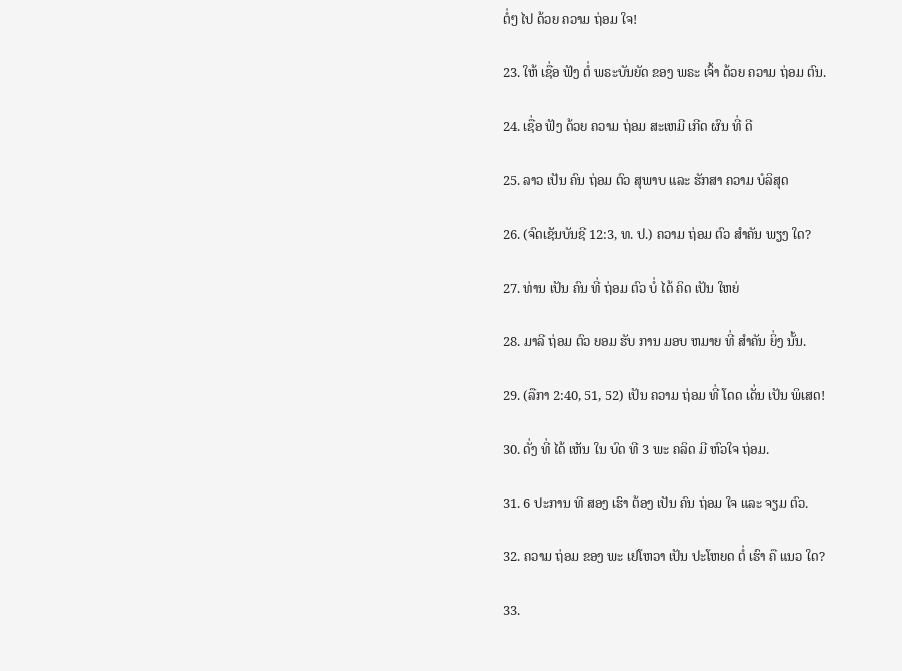ຕໍ່ໆ ໄປ ດ້ວຍ ຄວາມ ຖ່ອມ ໃຈ!

23. ໃຫ້ ເຊື່ອ ຟັງ ຕໍ່ ພຣະບັນຍັດ ຂອງ ພຣະ ເຈົ້າ ດ້ວຍ ຄວາມ ຖ່ອມ ຕົນ.

24. ເຊື່ອ ຟັງ ດ້ວຍ ຄວາມ ຖ່ອມ ສະເຫມີ ເກີດ ຜົນ ທີ່ ດີ

25. ລາວ ເປັນ ຄົນ ຖ່ອມ ຕົວ ສຸພາບ ແລະ ຮັກສາ ຄວາມ ບໍລິສຸດ

26. (ຈົດເຊັນບັນຊີ 12:3, ທ. ປ.) ຄວາມ ຖ່ອມ ຕົວ ສໍາຄັນ ພຽງ ໃດ?

27. ທ່ານ ເປັນ ຄົນ ທີ່ ຖ່ອມ ຕົວ ບໍ່ ໄດ້ ຄິດ ເປັນ ໃຫຍ່

28. ມາລີ ຖ່ອມ ຕົວ ຍອມ ຮັບ ການ ມອບ ຫມາຍ ທີ່ ສໍາຄັນ ຍິ່ງ ນັ້ນ.

29. (ລືກາ 2:40, 51, 52) ເປັນ ຄວາມ ຖ່ອມ ທີ່ ໂດດ ເດັ່ນ ເປັນ ພິເສດ!

30. ດັ່ງ ທີ່ ໄດ້ ເຫັນ ໃນ ບົດ ທີ 3 ພະ ຄລິດ ມີ ຫົວໃຈ ຖ່ອມ.

31. 6 ປະການ ທີ ສອງ ເຮົາ ຕ້ອງ ເປັນ ຄົນ ຖ່ອມ ໃຈ ແລະ ຈຽມ ຕົວ.

32. ຄວາມ ຖ່ອມ ຂອງ ພະ ເຢໂຫວາ ເປັນ ປະໂຫຍດ ຕໍ່ ເຮົາ ຄື ແນວ ໃດ?

33.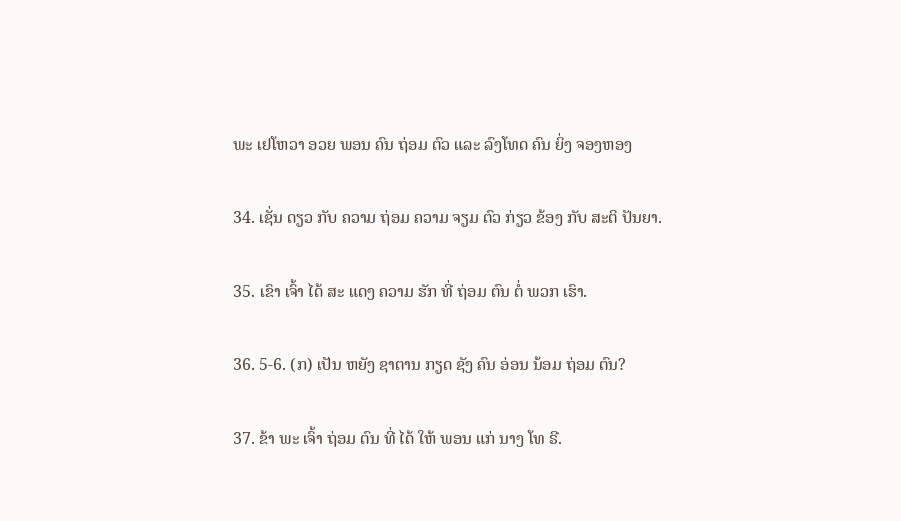ພະ ເຢໂຫວາ ອວຍ ພອນ ຄົນ ຖ່ອມ ຕົວ ແລະ ລົງໂທດ ຄົນ ຍິ່ງ ຈອງຫອງ

34. ເຊັ່ນ ດຽວ ກັບ ຄວາມ ຖ່ອມ ຄວາມ ຈຽມ ຕົວ ກ່ຽວ ຂ້ອງ ກັບ ສະຕິ ປັນຍາ.

35. ເຂົາ ເຈົ້າ ໄດ້ ສະ ແດງ ຄວາມ ຮັກ ທີ່ ຖ່ອມ ຕົນ ຕໍ່ ພວກ ເຮົາ.

36. 5-6. (ກ) ເປັນ ຫຍັງ ຊາຕານ ກຽດ ຊັງ ຄົນ ອ່ອນ ນ້ອມ ຖ່ອມ ຕົນ?

37. ຂ້າ ພະ ເຈົ້າ ຖ່ອມ ຕົນ ທີ່ ໄດ້ ໃຫ້ ພອນ ແກ່ ນາງ ໂທ ຣີ.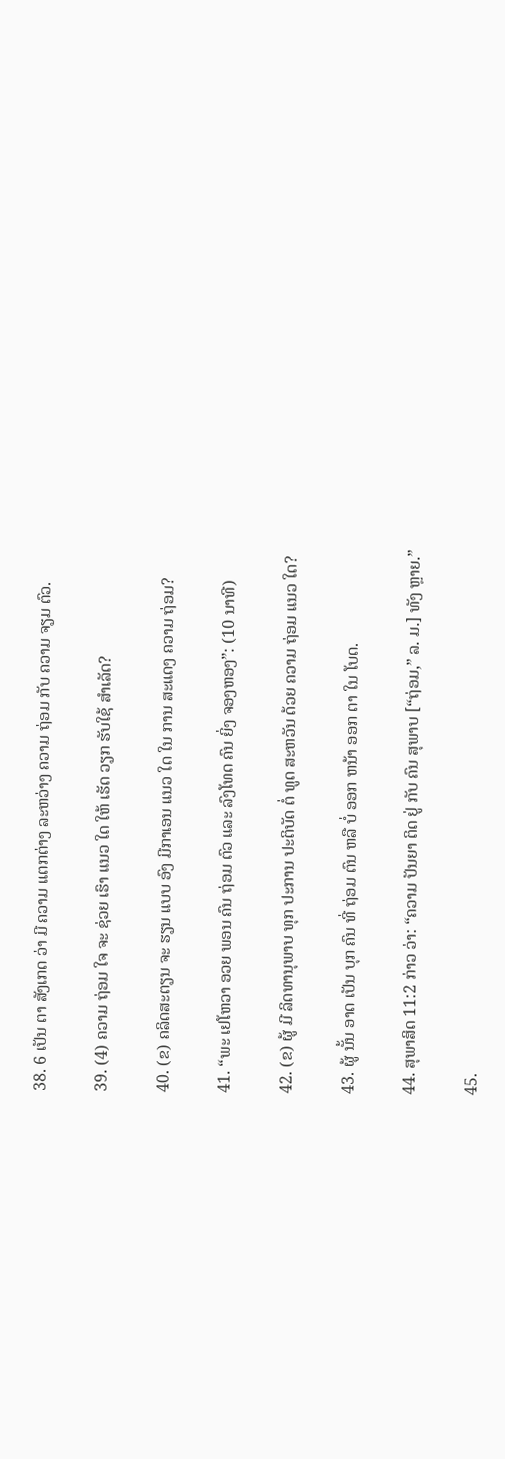38. 6 ເປັນ ຕາ ສັງເກດ ວ່າ ມີ ຄວາມ ແຕກຕ່າງ ລະຫວ່າງ ຄວາມ ຖ່ອມ ກັບ ຄວາມ ຈຽມ ຕົວ.

39. (4) ຄວາມ ຖ່ອມ ໃຈ ຈະ ຊ່ວຍ ເຮົາ ແນວ ໃດ ໃຫ້ ເຮັດ ວຽກ ຮັບໃຊ້ ສໍາເລັດ?

40. (ຂ) ຄລິດສະຕຽນ ຈະ ຮຽນ ແບບ ອົງ ມີກາເອນ ແນວ ໃດ ໃນ ການ ສະແດງ ຄວາມ ຖ່ອມ?

41. “ພະ ເຢໂຫວາ ອວຍ ພອນ ຄົນ ຖ່ອມ ຕົວ ແລະ ລົງໂທດ ຄົນ ຍິ່ງ ຈອງຫອງ”: (10 ນາທີ)

42. (ຂ) ຜູ້ ມີ ລິດທານຸພາບ ທຸກ ປະການ ປະຕິບັດ ຕໍ່ ທູດ ສະຫວັນ ດ້ວຍ ຄວາມ ຖ່ອມ ແນວ ໃດ?

43. ຜູ້ ນັ້ນ ອາດ ເປັນ ບຸກ ຄົນ ທີ່ ຖ່ອມ ຕົນ ຫລື ບໍ່ ອອກ ຫນ້າ ອອກ ຕາ ໃນ ໂບດ.

44. ສຸພາສິດ 11:2 ກ່າວ ວ່າ: “ຄວາມ ປັນຍາ ຕິດ ຢູ່ ກັບ ຄົນ ສຸພາບ [“ຖ່ອມ,” ລ. ມ.] ທັງ ຫຼາຍ.”

45.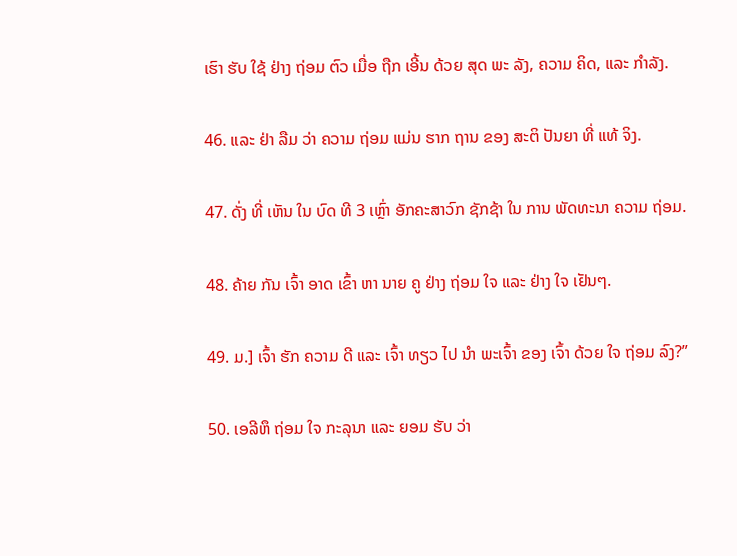ເຮົາ ຮັບ ໃຊ້ ຢ່າງ ຖ່ອມ ຕົວ ເມື່ອ ຖືກ ເອີ້ນ ດ້ວຍ ສຸດ ພະ ລັງ, ຄວາມ ຄິດ, ແລະ ກໍາລັງ.

46. ແລະ ຢ່າ ລືມ ວ່າ ຄວາມ ຖ່ອມ ແມ່ນ ຮາກ ຖານ ຂອງ ສະຕິ ປັນຍາ ທີ່ ແທ້ ຈິງ.

47. ດັ່ງ ທີ່ ເຫັນ ໃນ ບົດ ທີ 3 ເຫຼົ່າ ອັກຄະສາວົກ ຊັກຊ້າ ໃນ ການ ພັດທະນາ ຄວາມ ຖ່ອມ.

48. ຄ້າຍ ກັນ ເຈົ້າ ອາດ ເຂົ້າ ຫາ ນາຍ ຄູ ຢ່າງ ຖ່ອມ ໃຈ ແລະ ຢ່າງ ໃຈ ເຢັນໆ.

49. ມ.] ເຈົ້າ ຮັກ ຄວາມ ດີ ແລະ ເຈົ້າ ທຽວ ໄປ ນໍາ ພະເຈົ້າ ຂອງ ເຈົ້າ ດ້ວຍ ໃຈ ຖ່ອມ ລົງ?”

50. ເອລີຫຶ ຖ່ອມ ໃຈ ກະລຸນາ ແລະ ຍອມ ຮັບ ວ່າ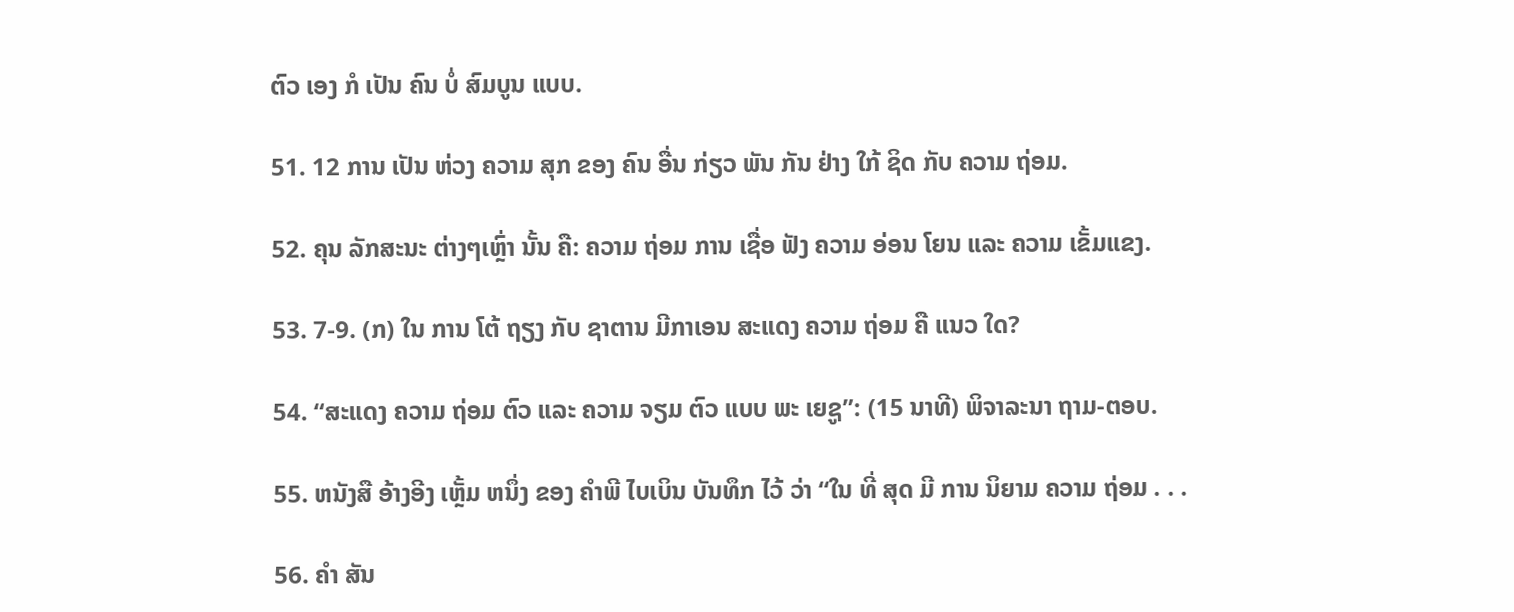ຕົວ ເອງ ກໍ ເປັນ ຄົນ ບໍ່ ສົມບູນ ແບບ.

51. 12 ການ ເປັນ ຫ່ວງ ຄວາມ ສຸກ ຂອງ ຄົນ ອື່ນ ກ່ຽວ ພັນ ກັນ ຢ່າງ ໃກ້ ຊິດ ກັບ ຄວາມ ຖ່ອມ.

52. ຄຸນ ລັກສະນະ ຕ່າງໆເຫຼົ່າ ນັ້ນ ຄື: ຄວາມ ຖ່ອມ ການ ເຊື່ອ ຟັງ ຄວາມ ອ່ອນ ໂຍນ ແລະ ຄວາມ ເຂັ້ມແຂງ.

53. 7-9. (ກ) ໃນ ການ ໂຕ້ ຖຽງ ກັບ ຊາຕານ ມີກາເອນ ສະແດງ ຄວາມ ຖ່ອມ ຄື ແນວ ໃດ?

54. “ສະແດງ ຄວາມ ຖ່ອມ ຕົວ ແລະ ຄວາມ ຈຽມ ຕົວ ແບບ ພະ ເຍຊູ”: (15 ນາທີ) ພິຈາລະນາ ຖາມ-ຕອບ.

55. ຫນັງສື ອ້າງອີງ ເຫຼັ້ມ ຫນຶ່ງ ຂອງ ຄໍາພີ ໄບເບິນ ບັນທຶກ ໄວ້ ວ່າ “ໃນ ທີ່ ສຸດ ມີ ການ ນິຍາມ ຄວາມ ຖ່ອມ . . .

56. ຄໍາ ສັນ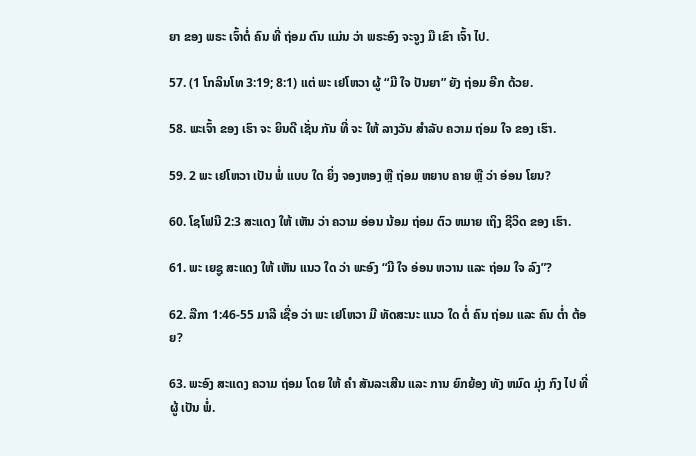ຍາ ຂອງ ພຣະ ເຈົ້າຕໍ່ ຄົນ ທີ່ ຖ່ອມ ຕົນ ແມ່ນ ວ່າ ພຣະອົງ ຈະຈູງ ມື ເຂົາ ເຈົ້າ ໄປ.

57. (1 ໂກລິນໂທ 3:19; 8:1) ແຕ່ ພະ ເຢໂຫວາ ຜູ້ “ມີ ໃຈ ປັນຍາ” ຍັງ ຖ່ອມ ອີກ ດ້ວຍ.

58. ພະເຈົ້າ ຂອງ ເຮົາ ຈະ ຍິນດີ ເຊັ່ນ ກັນ ທີ່ ຈະ ໃຫ້ ລາງວັນ ສໍາລັບ ຄວາມ ຖ່ອມ ໃຈ ຂອງ ເຮົາ.

59. 2 ພະ ເຢໂຫວາ ເປັນ ພໍ່ ແບບ ໃດ ຍິ່ງ ຈອງຫອງ ຫຼື ຖ່ອມ ຫຍາບ ຄາຍ ຫຼື ວ່າ ອ່ອນ ໂຍນ?

60. ໂຊໂຟນີ 2:3 ສະແດງ ໃຫ້ ເຫັນ ວ່າ ຄວາມ ອ່ອນ ນ້ອມ ຖ່ອມ ຕົວ ຫມາຍ ເຖິງ ຊີວິດ ຂອງ ເຮົາ.

61. ພະ ເຍຊູ ສະແດງ ໃຫ້ ເຫັນ ແນວ ໃດ ວ່າ ພະອົງ “ມີ ໃຈ ອ່ອນ ຫວານ ແລະ ຖ່ອມ ໃຈ ລົງ”?

62. ລືກາ 1:46-55 ມາລີ ເຊື່ອ ວ່າ ພະ ເຢໂຫວາ ມີ ທັດສະນະ ແນວ ໃດ ຕໍ່ ຄົນ ຖ່ອມ ແລະ ຄົນ ຕໍ່າ ຕ້ອຍ?

63. ພະອົງ ສະແດງ ຄວາມ ຖ່ອມ ໂດຍ ໃຫ້ ຄໍາ ສັນລະເສີນ ແລະ ການ ຍົກຍ້ອງ ທັງ ຫມົດ ມຸ່ງ ກົງ ໄປ ທີ່ ຜູ້ ເປັນ ພໍ່.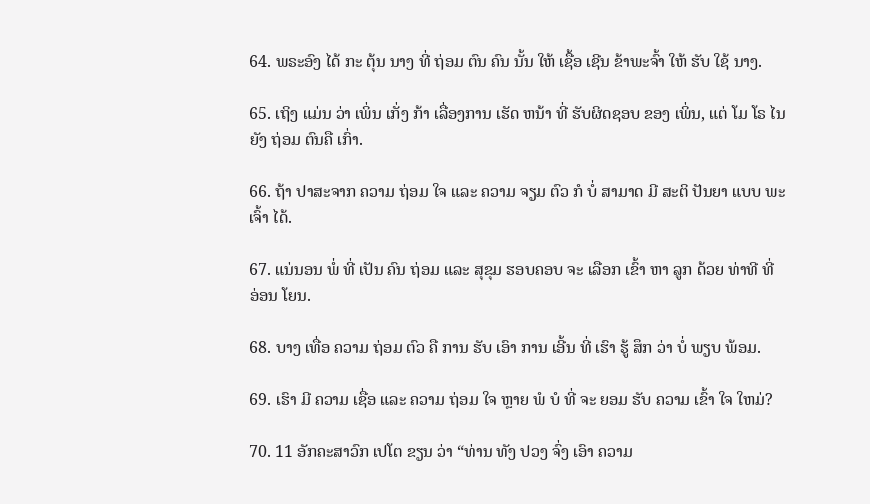64. ພຣະອົງ ໄດ້ ກະ ຕຸ້ນ ນາງ ທີ່ ຖ່ອມ ຕົນ ຄົນ ນັ້ນ ໃຫ້ ເຊື້ອ ເຊີນ ຂ້າພະຈົ້າ ໃຫ້ ຮັບ ໃຊ້ ນາງ.

65. ເຖິງ ແມ່ນ ວ່າ ເພິ່ນ ເກັ່ງ ກ້າ ເລື່ອງການ ເຮັດ ຫນ້າ ທີ່ ຮັບຜິດຊອບ ຂອງ ເພິ່ນ, ແຕ່ ໂມ ໂຣ ໄນ ຍັງ ຖ່ອມ ຕົນຄື ເກົ່າ.

66. ຖ້າ ປາສະຈາກ ຄວາມ ຖ່ອມ ໃຈ ແລະ ຄວາມ ຈຽມ ຕົວ ກໍ ບໍ່ ສາມາດ ມີ ສະຕິ ປັນຍາ ແບບ ພະເຈົ້າ ໄດ້.

67. ແນ່ນອນ ພໍ່ ທີ່ ເປັນ ຄົນ ຖ່ອມ ແລະ ສຸຂຸມ ຮອບຄອບ ຈະ ເລືອກ ເຂົ້າ ຫາ ລູກ ດ້ວຍ ທ່າທີ ທີ່ ອ່ອນ ໂຍນ.

68. ບາງ ເທື່ອ ຄວາມ ຖ່ອມ ຕົວ ຄື ການ ຮັບ ເອົາ ການ ເອີ້ນ ທີ່ ເຮົາ ຮູ້ ສຶກ ວ່າ ບໍ່ ພຽບ ພ້ອມ.

69. ເຮົາ ມີ ຄວາມ ເຊື່ອ ແລະ ຄວາມ ຖ່ອມ ໃຈ ຫຼາຍ ພໍ ບໍ ທີ່ ຈະ ຍອມ ຮັບ ຄວາມ ເຂົ້າ ໃຈ ໃຫມ່?

70. 11 ອັກຄະສາວົກ ເປໂຕ ຂຽນ ວ່າ “ທ່ານ ທັງ ປວງ ຈົ່ງ ເອົາ ຄວາມ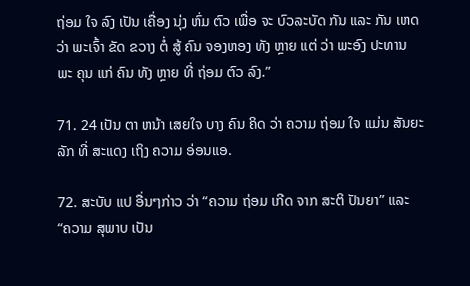ຖ່ອມ ໃຈ ລົງ ເປັນ ເຄື່ອງ ນຸ່ງ ຫົ່ມ ຕົວ ເພື່ອ ຈະ ບົວລະບັດ ກັນ ແລະ ກັນ ເຫດ ວ່າ ພະເຈົ້າ ຂັດ ຂວາງ ຕໍ່ ສູ້ ຄົນ ຈອງຫອງ ທັງ ຫຼາຍ ແຕ່ ວ່າ ພະອົງ ປະທານ ພະ ຄຸນ ແກ່ ຄົນ ທັງ ຫຼາຍ ທີ່ ຖ່ອມ ຕົວ ລົງ.”

71. 24 ເປັນ ຕາ ຫນ້າ ເສຍໃຈ ບາງ ຄົນ ຄິດ ວ່າ ຄວາມ ຖ່ອມ ໃຈ ແມ່ນ ສັນຍະລັກ ທີ່ ສະແດງ ເຖິງ ຄວາມ ອ່ອນແອ.

72. ສະບັບ ແປ ອື່ນໆກ່າວ ວ່າ “ຄວາມ ຖ່ອມ ເກີດ ຈາກ ສະຕິ ປັນຍາ” ແລະ “ຄວາມ ສຸພາບ ເປັນ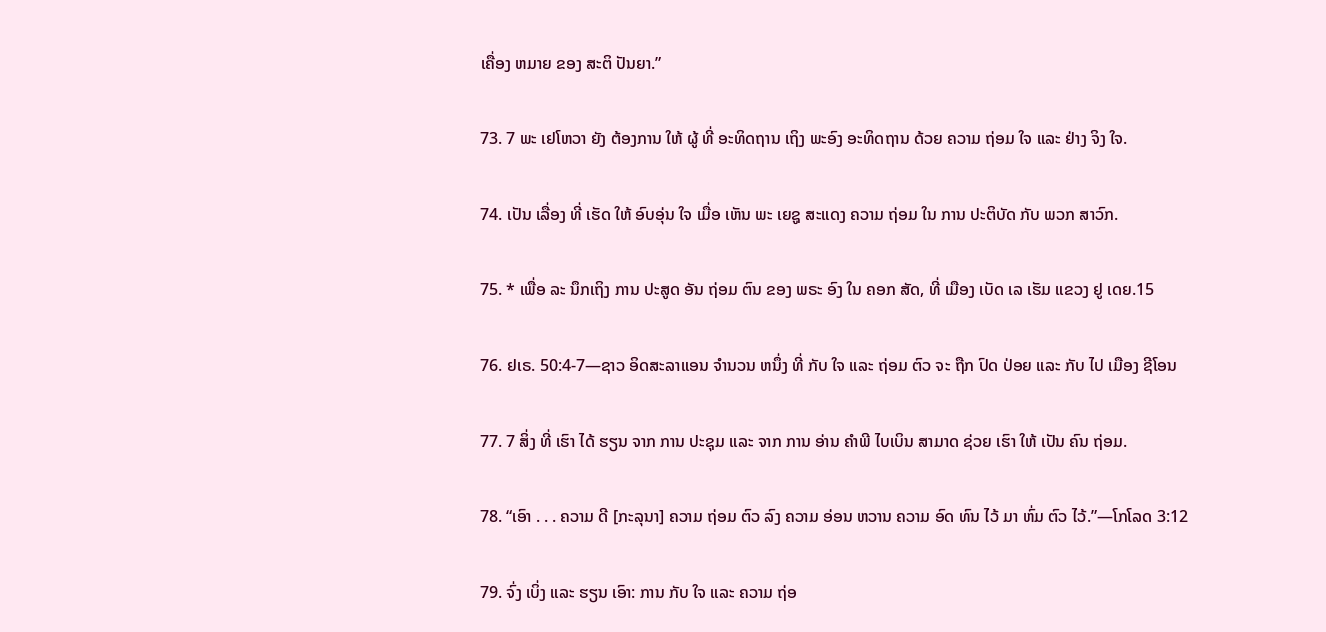ເຄື່ອງ ຫມາຍ ຂອງ ສະຕິ ປັນຍາ.”

73. 7 ພະ ເຢໂຫວາ ຍັງ ຕ້ອງການ ໃຫ້ ຜູ້ ທີ່ ອະທິດຖານ ເຖິງ ພະອົງ ອະທິດຖານ ດ້ວຍ ຄວາມ ຖ່ອມ ໃຈ ແລະ ຢ່າງ ຈິງ ໃຈ.

74. ເປັນ ເລື່ອງ ທີ່ ເຮັດ ໃຫ້ ອົບອຸ່ນ ໃຈ ເມື່ອ ເຫັນ ພະ ເຍຊູ ສະແດງ ຄວາມ ຖ່ອມ ໃນ ການ ປະຕິບັດ ກັບ ພວກ ສາວົກ.

75. * ເພື່ອ ລະ ນຶກເຖິງ ການ ປະສູດ ອັນ ຖ່ອມ ຕົນ ຂອງ ພຣະ ອົງ ໃນ ຄອກ ສັດ, ທີ່ ເມືອງ ເບັດ ເລ ເຮັມ ແຂວງ ຢູ ເດຍ.15

76. ຢເຣ. 50:4-7—ຊາວ ອິດສະລາແອນ ຈໍານວນ ຫນຶ່ງ ທີ່ ກັບ ໃຈ ແລະ ຖ່ອມ ຕົວ ຈະ ຖືກ ປົດ ປ່ອຍ ແລະ ກັບ ໄປ ເມືອງ ຊີໂອນ

77. 7 ສິ່ງ ທີ່ ເຮົາ ໄດ້ ຮຽນ ຈາກ ການ ປະຊຸມ ແລະ ຈາກ ການ ອ່ານ ຄໍາພີ ໄບເບິນ ສາມາດ ຊ່ວຍ ເຮົາ ໃຫ້ ເປັນ ຄົນ ຖ່ອມ.

78. “ເອົາ . . . ຄວາມ ດີ [ກະລຸນາ] ຄວາມ ຖ່ອມ ຕົວ ລົງ ຄວາມ ອ່ອນ ຫວານ ຄວາມ ອົດ ທົນ ໄວ້ ມາ ຫົ່ມ ຕົວ ໄວ້.”—ໂກໂລດ 3:12

79. ຈົ່ງ ເບິ່ງ ແລະ ຮຽນ ເອົາ: ການ ກັບ ໃຈ ແລະ ຄວາມ ຖ່ອ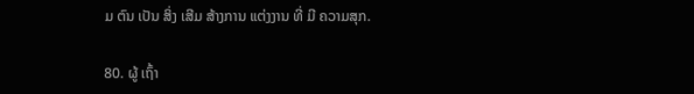ມ ຕົນ ເປັນ ສິ່ງ ເສີມ ສ້າງການ ແຕ່ງງານ ທີ່ ມີ ຄວາມສຸກ.

80. ຜູ້ ເຖົ້າ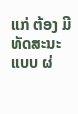ແກ່ ຕ້ອງ ມີ ທັດສະນະ ແບບ ຜ່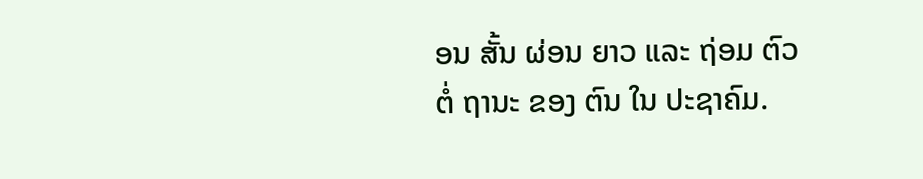ອນ ສັ້ນ ຜ່ອນ ຍາວ ແລະ ຖ່ອມ ຕົວ ຕໍ່ ຖານະ ຂອງ ຕົນ ໃນ ປະຊາຄົມ.